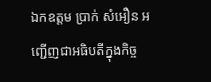ឯកឧត្តម ប្រាក់ សំអឿន អញ្ជើញជាអធិបតីក្នុងកិច្ច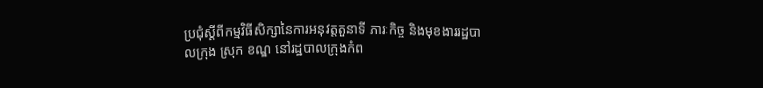ប្រជុំស្ដីពីកម្មវិធីសិក្សានៃការអនុវត្តតួនាទី ភារៈកិច្ច និងមុខងាររដ្ឋបាលក្រុង ស្រុក ខណ្ឌ នៅរដ្ឋបាលក្រុងកំព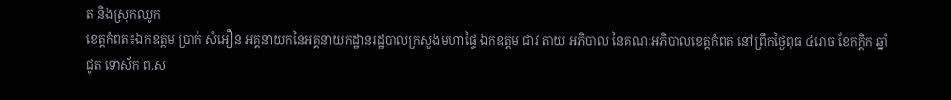ត និងស្រុកឈូក
ខេត្តកំពត៖ឯកឧត្តម ប្រាក់ សំអឿន អគ្គនាយកនៃអគ្គនាយកដ្ឋានរដ្ឋបាលក្រសួងមហាផ្ទៃ ឯកឧត្ដម ជាវ តាយ អភិបាល នៃគណៈអភិបាលខេត្តកំពត នៅព្រឹកថ្ងៃពុធ ៤រោច ខែកក្តិក ឆ្នាំជូត ទោស័ក ព.ស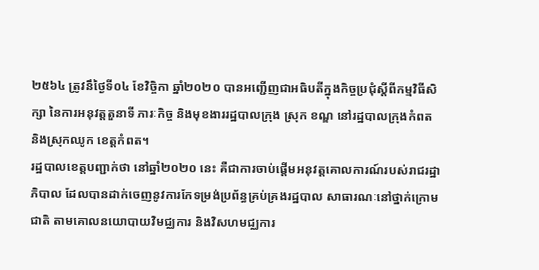២៥៦៤ ត្រូវនឹថ្ងៃទី០៤ ខែវិច្ចិកា ឆ្នាំ២០២០ បានអញ្ជើញជាអធិបតីក្នុងកិច្ចប្រជុំស្ដីពីកម្មវិធីសិក្សា នៃការអនុវត្តតួនាទី ភារៈកិច្ច និងមុខងាររដ្ឋបាលក្រុង ស្រុក ខណ្ឌ នៅរដ្ឋបាលក្រុងកំពត និងស្រុកឈូក ខេត្តកំពត។
រដ្ឋបាលខេត្តបញ្ជាក់ថា នៅឆ្នាំ២០២០ នេះ គឺជាការចាប់ផ្ដើមអនុវត្តគោលការណ៍របស់រាជរដ្ឋាភិបាល ដែលបានដាក់ចេញនូវការកែទម្រង់ប្រព័ន្ធគ្រប់គ្រងរដ្ឋបាល សាធារណៈនៅថ្នាក់ក្រោមជាតិ តាមគោលនយោបាយវិមជ្ឈការ និងវិសហមជ្ឈការ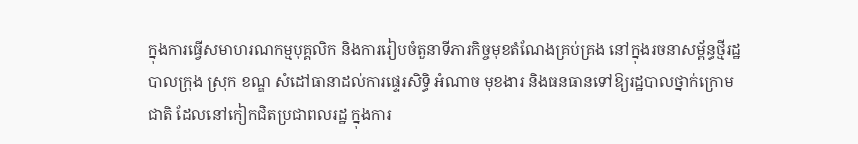ក្នុងការធ្វើសមាហរណកម្មបុគ្គលិក និងការរៀបចំតួនាទីភារកិច្ចមុខតំណែងគ្រប់គ្រង នៅក្នុងរចនាសម្ព័ន្ធថ្មីរដ្ឋបាលក្រុង ស្រុក ខណ្ឌ សំដៅធានាដល់ការផ្ទេរសិទ្ធិ អំណាច មុខងារ និងធនធានទៅឱ្យរដ្ឋបាលថ្នាក់ក្រោមជាតិ ដែលនៅកៀកជិតប្រជាពលរដ្ឋ ក្នុងការ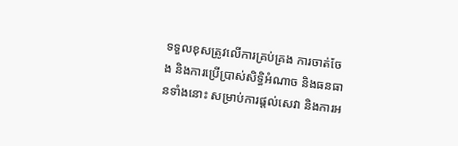ទទួលខុសត្រូវលើការគ្រប់គ្រង ការចាត់ចែង និងការប្រើប្រាស់សិទ្ធិអំណាច និងធនធានទាំងនោះ សម្រាប់ការផ្តល់សេវា និងការអ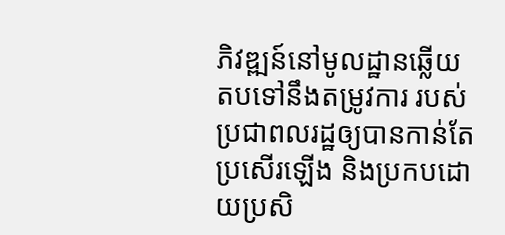ភិវឌ្ឍន៍នៅមូលដ្ឋានឆ្លើយតបទៅនឹងតម្រូវការ របស់ប្រជាពលរដ្ឋឲ្យបានកាន់តែប្រសើរឡើង និងប្រកបដោយប្រសិ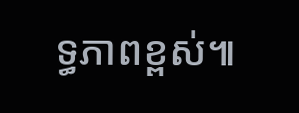ទ្ធភាពខ្ពស់៕